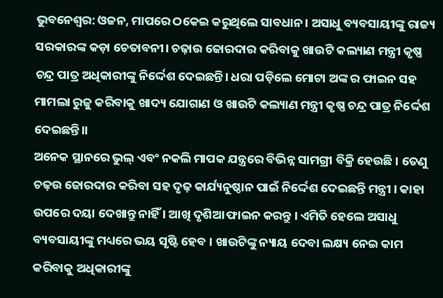ଭୁବନେଶ୍ବର: ଓଜନ, ମାପରେ ଠକେଇ କରୁଥିଲେ ସାବଧାନ। ଅସାଧୁ ବ୍ୟବସାୟୀଙ୍କୁ ରାଜ୍ୟ ସରକାରଙ୍କ କଡ଼ା ଚେତାବନୀ। ଚଢ଼ାଉ ଜୋରଦାର କରିବାକୁ ଖାଉଟି କଲ୍ୟାଣ ମନ୍ତ୍ରୀ କୃଷ୍ଣ ଚନ୍ଦ୍ର ପାତ୍ର ଅଧିକାରୀଙ୍କୁ ନିର୍ଦ୍ଦେଶ ଦେଇଛନ୍ତି। ଧରା ପଡ଼ିଲେ ମୋଟା ଅଙ୍କ ର ଫାଇନ ସହ ମାମଲା ରୁଜୁ କରିବାକୁ ଖାଦ୍ୟ ଯୋଗାଣ ଓ ଖାଉଟି କଲ୍ୟାଣ ମନ୍ତ୍ରୀ କୃଷ୍ଣ ଚନ୍ଦ୍ର ପାତ୍ର ନିର୍ଦ୍ଦେଶ ଦେଇଛନ୍ତି।।
ଅନେକ ସ୍ଥାନରେ ଭୁଲ୍ ଏବଂ ନକଲି ମାପକ ଯନ୍ତ୍ରରେ ବିଭିନ୍ନ ସାମଗ୍ରୀ ବିକ୍ରି ହେଉଛି । ତେଣୁ ଚଢ଼ଉ ଜୋରଦାର କରିବା ସହ ଦୃଢ଼ କାର୍ଯ୍ୟନୁଷ୍ଠାନ ପାଇଁ ନିର୍ଦ୍ଦେଶ ଦେଇଛନ୍ତି ମନ୍ତ୍ରୀ । କାହା ଉପରେ ଦୟା ଦେଖାନ୍ତୁ ନାହିଁ । ଆଖି ଦୃଶିଆ ଫାଇନ କରନ୍ତୁ । ଏମିତି ହେଲେ ଅସାଧୁ ବ୍ୟବସାୟୀଙ୍କୁ ମଧ୍ୟରେ ଭୟ ସୃଷ୍ଟି ହେବ । ଖାଉଟିଙ୍କୁ ନ୍ୟାୟ ଦେବା ଲକ୍ଷ୍ୟ ନେଇ କାମ କରିବାକୁ ଅଧିକାରୀଙ୍କୁ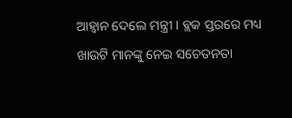ଆହ୍ଵାନ ଦେଲେ ମନ୍ତ୍ରୀ । ବ୍ଲକ ସ୍ତରରେ ମଧ୍ୟ ଖାଉଟି ମାନଙ୍କୁ ନେଇ ସଚେତନତା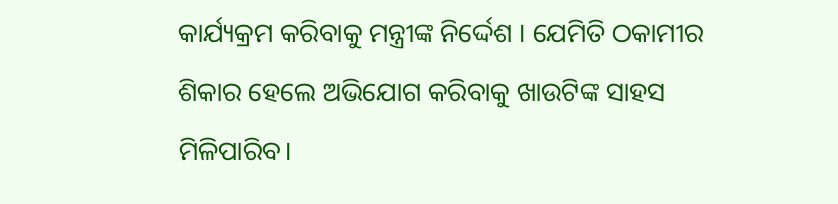କାର୍ଯ୍ୟକ୍ରମ କରିବାକୁ ମନ୍ତ୍ରୀଙ୍କ ନିର୍ଦ୍ଦେଶ । ଯେମିତି ଠକାମୀର ଶିକାର ହେଲେ ଅଭିଯୋଗ କରିବାକୁ ଖାଉଟିଙ୍କ ସାହସ ମିଳିପାରିବ।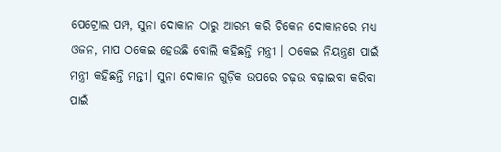ପେଟ୍ରୋଲ ପମ୍ପ, ସୁନା ଦୋକାନ ଠାରୁ ଆରମ୍ଭ କରି ଚିକେନ ଦୋକାନରେ ମଧ୍ୟ ଓଜନ, ମାପ ଠକେଇ ହେଉଛି ବୋଲି କହିଛନ୍ତି ମନ୍ତ୍ରୀ । ଠକେଇ ନିୟନ୍ତ୍ରଣ ପାଇଁ ମନ୍ତ୍ରୀ କହିଛନ୍ତି ମନ୍ତୀ। ସୁନା ଦୋକାନ ଗୁଡ଼ିକ ଉପରେ ଚଢ଼ଉ ବଢ଼ାଇବା କରିବା ପାଇଁ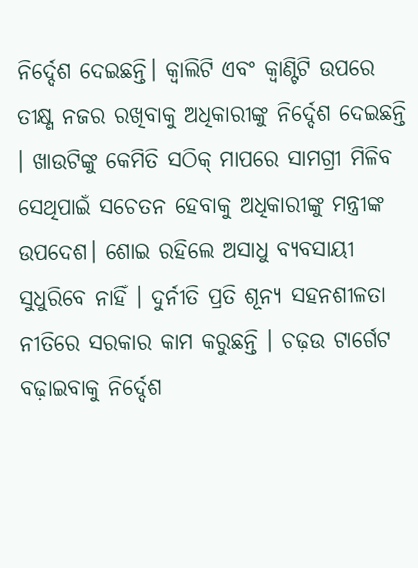ନିର୍ଦ୍ଦେଶ ଦେଇଛନ୍ତି। କ୍ୱାଲିଟି ଏବଂ କ୍ୱାଣ୍ଟିଟି ଉପରେ ତୀକ୍ଷ୍ଣ ନଜର ରଖିବାକୁ ଅଧିକାରୀଙ୍କୁ ନିର୍ଦ୍ଦେଶ ଦେଇଛନ୍ତି । ଖାଉଟିଙ୍କୁ କେମିତି ସଠିକ୍ ମାପରେ ସାମଗ୍ରୀ ମିଳିବ ସେଥିପାଇଁ ସଚେତନ ହେବାକୁ ଅଧିକାରୀଙ୍କୁ ମନ୍ତ୍ରୀଙ୍କ ଉପଦେଶ। ଶୋଇ ରହିଲେ ଅସାଧୁ ବ୍ୟବସାୟୀ ସୁଧୁରିବେ ନାହିଁ । ଦୁର୍ନୀତି ପ୍ରତି ଶୂନ୍ୟ ସହନଶୀଳତା ନୀତିରେ ସରକାର କାମ କରୁଛନ୍ତି । ଚଢ଼ଉ ଟାର୍ଗେଟ ବଢ଼ାଇବାକୁ ନିର୍ଦ୍ଦେଶ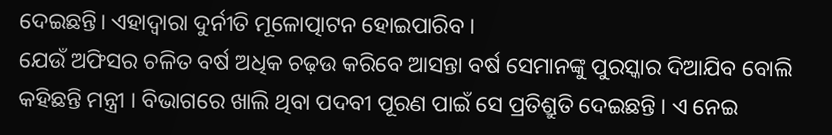ଦେଇଛନ୍ତି। ଏହାଦ୍ବାରା ଦୁର୍ନୀତି ମୂଳୋତ୍ପାଟନ ହୋଇପାରିବ ।
ଯେଉଁ ଅଫିସର ଚଳିତ ବର୍ଷ ଅଧିକ ଚଢ଼ଉ କରିବେ ଆସନ୍ତା ବର୍ଷ ସେମାନଙ୍କୁ ପୁରସ୍କାର ଦିଆଯିବ ବୋଲି କହିଛନ୍ତି ମନ୍ତ୍ରୀ । ବିଭାଗରେ ଖାଲି ଥିବା ପଦବୀ ପୂରଣ ପାଇଁ ସେ ପ୍ରତିଶ୍ରୁତି ଦେଇଛନ୍ତି । ଏ ନେଇ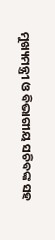ମୁଖ୍ୟମନ୍ତ୍ରୀ ଓ ବିଭାଗୀୟ ସଚିବଙ୍କ ସହ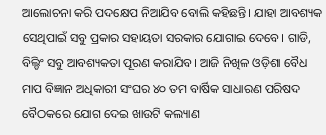ଆଲୋଚନା କରି ପଦକ୍ଷେପ ନିଆଯିବ ବୋଲି କହିଛନ୍ତି। ଯାହା ଆବଶ୍ୟକ ସେଥିପାଇଁ ସବୁ ପ୍ରକାର ସହାୟତା ସରକାର ଯୋଗାଇ ଦେବେ। ଗାଡି, ବିଲ୍ଡିଂ ସବୁ ଆବଶ୍ୟକତା ପୂରଣ କରାଯିବ। ଆଜି ନିଖିଳ ଓଡ଼ିଶା ବୈଧ ମାପ ବିଜ୍ଞାନ ଅଧିକାରୀ ସଂଘର ୪୦ ତମ ବାର୍ଷିକ ସାଧାରଣ ପରିଷଦ ବୈଠକରେ ଯୋଗ ଦେଇ ଖାଉଟି କଲ୍ୟାଣ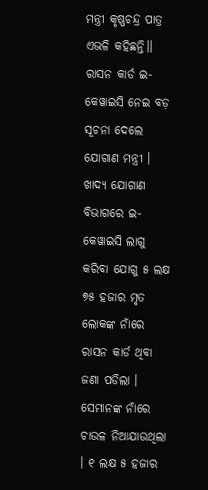ମନ୍ତ୍ରୀ କୃଷ୍ଣଚନ୍ଦ୍ର ପାତ୍ର ଏଭଳି କହିଛନ୍ତି।।
ରାସନ କାର୍ଡ ଇ-କେୱାଇସି ନେଇ ବଡ଼ ସୂଚନା ଦେଲେ ଯୋଗାଣ ମନ୍ତ୍ରୀ । ଖାଦ୍ୟ ଯୋଗାଣ ବିଭାଗରେ ଇ-କେୱାଇସି ଲାଗୁ କରିବା ଯୋଗୁ ୫ ଲକ୍ଷ ୭୫ ହଜାର ମୃତ ଲୋକଙ୍କ ନାଁରେ ରାସନ କାର୍ଡ ଥିବା ଜଣା ପଡିଲା । ସେମାନଙ୍କ ନାଁରେ ଚାଉଳ ନିଆଯାଉଥିଲା । ୧ ଲକ୍ଷ ୫ ହଜାର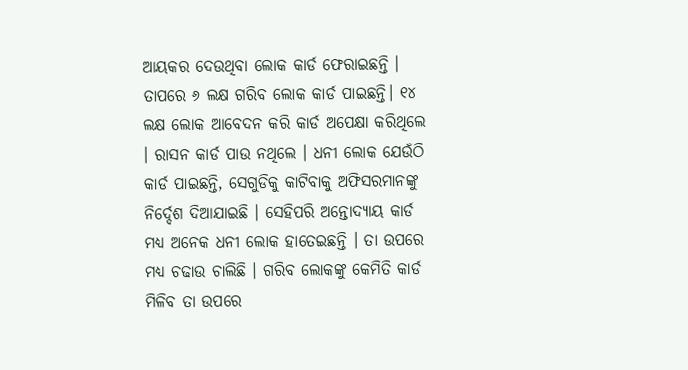ଆୟକର ଦେଉଥିବା ଲୋକ କାର୍ଡ ଫେରାଇଛନ୍ତି । ତାପରେ ୬ ଲକ୍ଷ ଗରିବ ଲୋକ କାର୍ଡ ପାଇଛନ୍ତି। ୧୪ ଲକ୍ଷ ଲୋକ ଆବେଦନ କରି କାର୍ଡ ଅପେକ୍ଷା କରିଥିଲେ । ରାସନ କାର୍ଡ ପାଉ ନଥିଲେ । ଧନୀ ଲୋକ ଯେଉଁଠି କାର୍ଡ ପାଇଛନ୍ତି, ସେଗୁଡିକୁ କାଟିବାକୁ ଅଫିସରମାନଙ୍କୁ ନିର୍ଦ୍ଦେଶ ଦିଆଯାଇଛି । ସେହିପରି ଅନ୍ତୋଦ୍ୟାୟ କାର୍ଡ ମଧ୍ୟ ଅନେକ ଧନୀ ଲୋକ ହାତେଇଛନ୍ତି । ତା ଉପରେ ମଧ୍ୟ ଚଢାଉ ଚାଲିଛି । ଗରିବ ଲୋକଙ୍କୁ କେମିତି କାର୍ଡ ମିଳିବ ତା ଉପରେ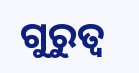ଗୁରୁତ୍ବ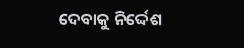ଦେବାକୁ ନିର୍ଦ୍ଦେଶ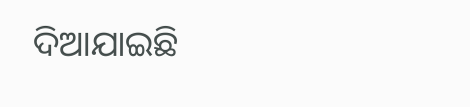ଦିଆଯାଇଛି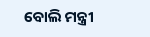ବୋଲି ମନ୍ତ୍ରୀ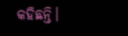କହିଛନ୍ତି।